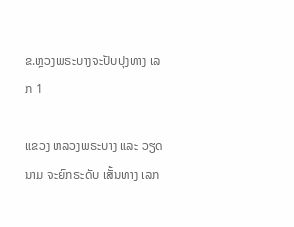ຂ.ຫຼວງພຣະບາງຈະປັບປຸງທາງ ເລກ 1

ແຂວງ ຫລວງພຣະບາງ ແລະ ວຽດນາມ ຈະຍົກຣະດັບ ເສັ້ນທາງ ເລກ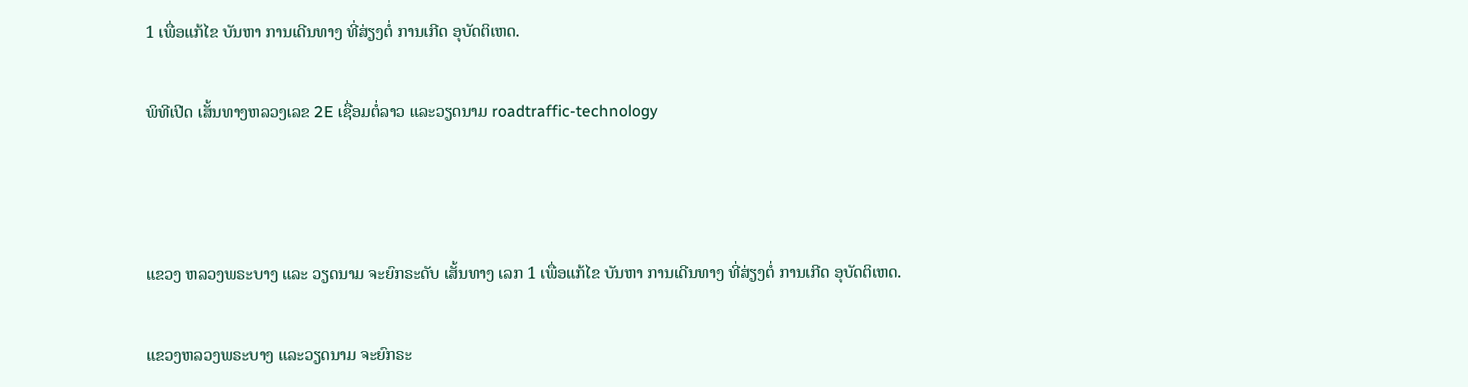1 ເພື່ອແກ້ໄຂ ບັນຫາ ການເດີນທາງ ທີ່ສ່ຽງຕໍ່ ການເກີດ ອຸບັດຕິເຫດ.

ພິທີເປີດ ເສັ້ນທາງຫລວງເລຂ 2E ເຊື່ອມຕໍ່ລາວ ແລະວຽດນາມ roadtraffic-technology



ແຂວງ ຫລວງພຣະບາງ ແລະ ວຽດນາມ ຈະຍົກຣະດັບ ເສັ້ນທາງ ເລກ 1 ເພື່ອແກ້ໄຂ ບັນຫາ ການເດີນທາງ ທີ່ສ່ຽງຕໍ່ ການເກີດ ອຸບັດຕິເຫດ.

ແຂວງຫລວງພຣະບາງ ແລະວຽດນາມ ຈະຍົກຣະ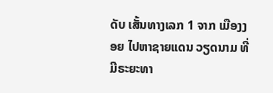ດັບ ເສັ້ນທາງເລກ 1 ຈາກ ເມືອງງອຍ ໄປຫາຊາຍແດນ ວຽດນາມ ທີ່ມີຣະຍະທາ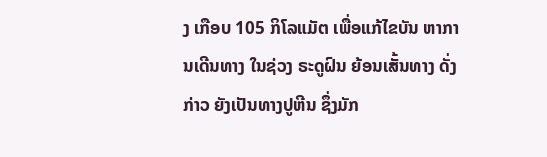ງ ເກືອບ 105 ກິໂລແມັຕ ເພື່ອແກ້ໄຂບັນ ຫາການເດີນທາງ ໃນຊ່ວງ ຣະດູຝົນ ຍ້ອນເສັ້ນທາງ ດັ່ງກ່າວ ຍັງເປັນທາງປູຫີນ ຊຶ່ງມັກ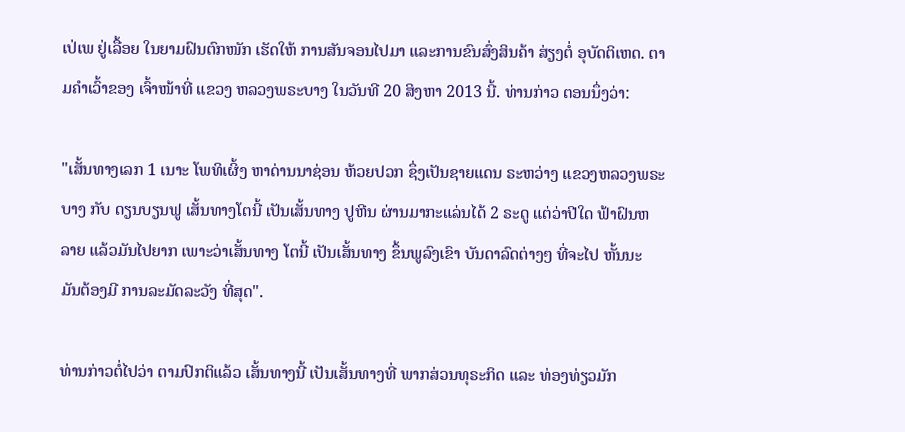ເປ່ເພ ຢູ່ເລື້ອຍ ໃນຍາມຝົນຕົກໜັກ ເຮັດໃຫ້ ການສັນຈອນໄປມາ ແລະການຂົນສົ່ງສິນຄ້າ ສ່ຽງຕໍ່ ອຸບັດຕິເຫດ. ຕາມຄໍາເວົ້າຂອງ ເຈົ້າໜ້າທີ່ ແຂວງ ຫລວງພຣະບາງ ໃນວັນທີ 20 ສິງຫາ 2013 ນີ້. ທ່ານກ່າວ ຕອນນຶ່ງວ່າ:

"ເສັ້ນທາງເລກ 1 ເນາະ ໂພທິເຜິ້ງ ຫາດ່ານນາຊ່ອນ ຫ້ວຍປວກ ຊຶ່ງເປັນຊາຍແດນ ຣະຫວ່າງ ແຂວງຫລວງພຣະບາງ ກັບ ດຽນບຽນຟູ ເສັ້ນທາງໂຕນີ້ ເປັນເສັ້ນທາງ ປູຫີນ ຜ່ານມາກະແລ່ນໄດ້ 2 ຣະດູ ແຕ່ວ່າປີໃດ ຟ້າຝົນຫລາຍ ແລ້ວມັນໄປຍາກ ເພາະວ່າເສັ້ນທາງ ໂຕນີ້ ເປັນເສັ້ນທາງ ຂຶ້ນພູລົງເຂົາ ບັນດາລົດຕ່າງໆ ທີ່ຈະໄປ ຫັ້ນນະ ມັນຕ້ອງມີ ການລະມັດລະວັງ ທີ່ສຸດ".

ທ່ານກ່າວຕໍ່ໄປວ່າ ຕາມປົກຕິແລ້ວ ເສັ້ນທາງນີ້ ເປັນເສັ້ນທາງທີ່ ພາກສ່ວນທຸຣະກິດ ແລະ ທ່ອງທ່ຽວມັກ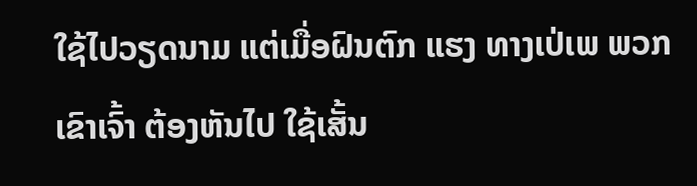ໃຊ້ໄປວຽດນາມ ແຕ່ເມື່ອຝົນຕົກ ແຮງ ທາງເປ່ເພ ພວກເຂົາເຈົ້າ ຕ້ອງຫັນໄປ ໃຊ້ເສັ້ນ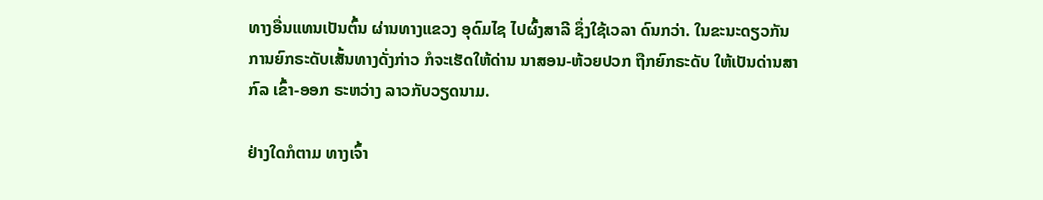ທາງອື່ນແທນເປັນຕົ້ນ ຜ່ານທາງແຂວງ ອຸດົມໄຊ ໄປຜົ້ງສາລີ ຊຶ່ງໃຊ້ເວລາ ດົນກວ່າ. ໃນຂະນະດຽວກັນ ການຍົກຣະດັບເສັ້ນທາງດັ່ງກ່າວ ກໍຈະເຮັດໃຫ້ດ່ານ ນາສອນ-ຫ້ວຍປວກ ຖືກຍົກຣະດັບ ໃຫ້ເປັນດ່ານສາກົລ ເຂົ້າ-ອອກ ຣະຫວ່າງ ລາວກັບວຽດນາມ.

ຢ່າງໃດກໍຕາມ ທາງເຈົ້າ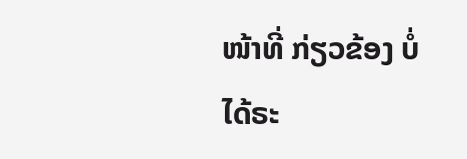ໜ້າທີ່ ກ່ຽວຂ້ອງ ບໍ່ໄດ້ຣະ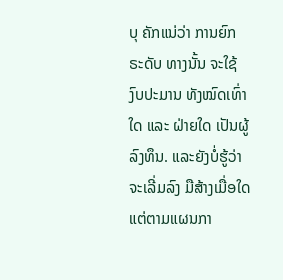ບຸ ຄັກແນ່ວ່າ ການຍົກຣະດັບ ທາງນັ້ນ ຈະໃຊ້ງົບປະມານ ທັງໝົດເທົ່າໃດ ແລະ ຝ່າຍໃດ ເປັນຜູ້ລົງທຶນ. ແລະຍັງບໍ່ຮູ້ວ່າ ຈະເລີ່ມລົງ ມືສ້າງເມື່ອໃດ ແຕ່ຕາມແຜນກາ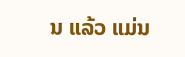ນ ແລ້ວ ແມ່ນ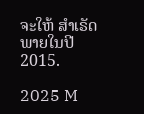ຈະໃຫ້ ສໍາເຣັດ ພາຍໃນປີ 2015.

2025 M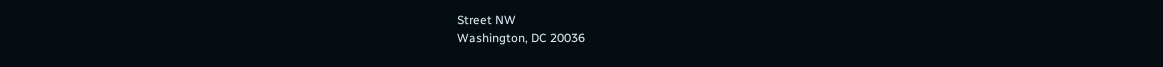Street NW
Washington, DC 20036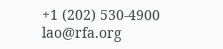+1 (202) 530-4900
lao@rfa.org